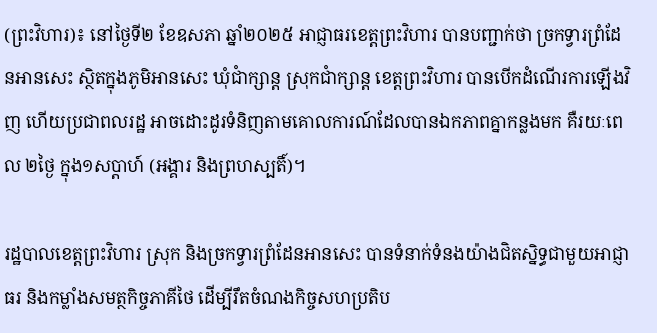(ព្រះវិហារ)៖ នៅថ្ងៃទី២ ខែឧសភា ឆ្នាំ២០២៥ អាជ្ញាធរខេត្តព្រះវិហារ បានបញ្ជាក់ថា ច្រកទ្វារព្រំដែនអានសេះ ស្ថិតក្នុងភូមិអានសេះ ឃុំជាំក្សាន្ត ស្រុកជាំក្សាន្ត ខេត្តព្រះវិហារ បានបើកដំណើរការឡើងវិញ ហើយប្រជាពលរដ្ឋ អាចដោះដូរទំនិញតាមគោលការណ៍ដែលបានឯកភាពគ្នាកន្លងមក គឺរយៈពេល ២ថ្ងៃ ក្នុង១សប្តាហ៍ (អង្គារ និងព្រហស្បតិ៍)។

រដ្ឋបាលខេត្តព្រះវិហារ ស្រុក និងច្រកទ្វារព្រំដែនអានសេះ បានទំនាក់ទំនងយ៉ាងជិតស្និទ្ធជាមួយអាជ្ញាធរ និងកម្លាំងសមត្ថកិច្ចភាគីថៃ ដើម្បីរឹតចំណងកិច្ចសហប្រតិប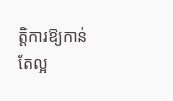ត្តិការឱ្យកាន់តែល្អ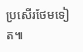ប្រសើរថែមទៀត៕